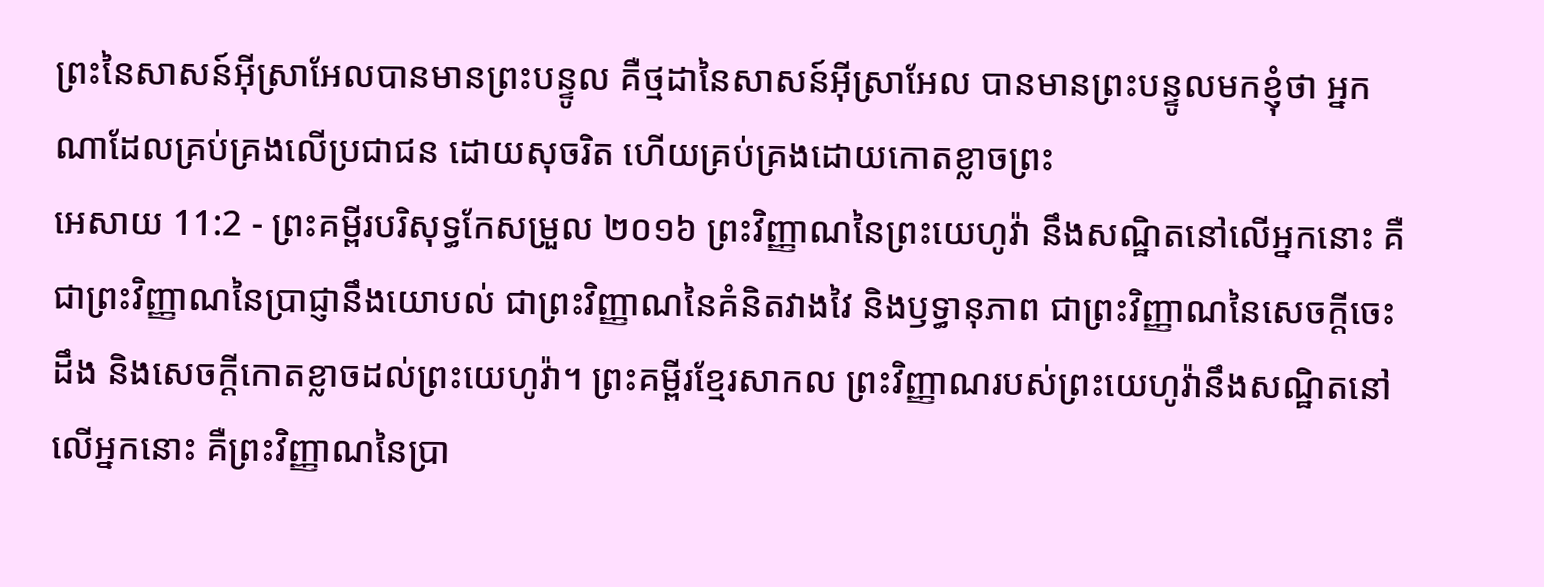ព្រះនៃសាសន៍អ៊ីស្រាអែលបានមានព្រះបន្ទូល គឺថ្មដានៃសាសន៍អ៊ីស្រាអែល បានមានព្រះបន្ទូលមកខ្ញុំថា អ្នកណាដែលគ្រប់គ្រងលើប្រជាជន ដោយសុចរិត ហើយគ្រប់គ្រងដោយកោតខ្លាចព្រះ
អេសាយ 11:2 - ព្រះគម្ពីរបរិសុទ្ធកែសម្រួល ២០១៦ ព្រះវិញ្ញាណនៃព្រះយេហូវ៉ា នឹងសណ្ឋិតនៅលើអ្នកនោះ គឺជាព្រះវិញ្ញាណនៃប្រាជ្ញានឹងយោបល់ ជាព្រះវិញ្ញាណនៃគំនិតវាងវៃ និងឫទ្ធានុភាព ជាព្រះវិញ្ញាណនៃសេចក្ដីចេះដឹង និងសេចក្ដីកោតខ្លាចដល់ព្រះយេហូវ៉ា។ ព្រះគម្ពីរខ្មែរសាកល ព្រះវិញ្ញាណរបស់ព្រះយេហូវ៉ានឹងសណ្ឋិតនៅលើអ្នកនោះ គឺព្រះវិញ្ញាណនៃប្រា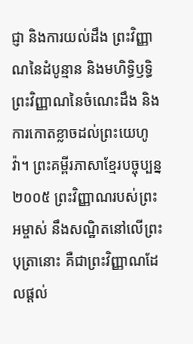ជ្ញា និងការយល់ដឹង ព្រះវិញ្ញាណនៃដំបូន្មាន និងមហិទ្ធិឫទ្ធិ ព្រះវិញ្ញាណនៃចំណេះដឹង និងការកោតខ្លាចដល់ព្រះយេហូវ៉ា។ ព្រះគម្ពីរភាសាខ្មែរបច្ចុប្បន្ន ២០០៥ ព្រះវិញ្ញាណរបស់ព្រះអម្ចាស់ នឹងសណ្ឋិតនៅលើព្រះបុត្រានោះ គឺជាព្រះវិញ្ញាណដែលផ្ដល់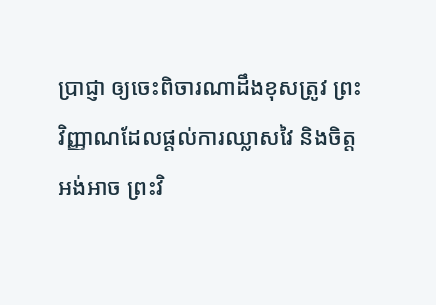ប្រាជ្ញា ឲ្យចេះពិចារណាដឹងខុសត្រូវ ព្រះវិញ្ញាណដែលផ្ដល់ការឈ្លាសវៃ និងចិត្តអង់អាច ព្រះវិ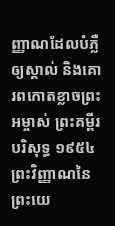ញ្ញាណដែលបំភ្លឺឲ្យស្គាល់ និងគោរពកោតខ្លាចព្រះអម្ចាស់ ព្រះគម្ពីរបរិសុទ្ធ ១៩៥៤ ព្រះវិញ្ញាណនៃព្រះយេ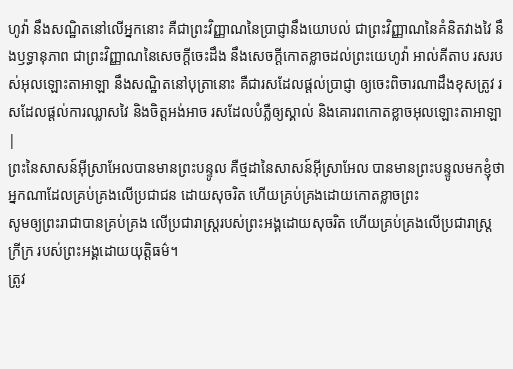ហូវ៉ា នឹងសណ្ឋិតនៅលើអ្នកនោះ គឺជាព្រះវិញ្ញាណនៃប្រាជ្ញានឹងយោបល់ ជាព្រះវិញ្ញាណនៃគំនិតវាងវៃ នឹងឫទ្ធានុភាព ជាព្រះវិញ្ញាណនៃសេចក្ដីចេះដឹង នឹងសេចក្ដីកោតខ្លាចដល់ព្រះយេហូវ៉ា អាល់គីតាប រសរបស់អុលឡោះតាអាឡា នឹងសណ្ឋិតនៅបុត្រានោះ គឺជារសដែលផ្ដល់ប្រាជ្ញា ឲ្យចេះពិចារណាដឹងខុសត្រូវ រសដែលផ្ដល់ការឈ្លាសវៃ និងចិត្តអង់អាច រសដែលបំភ្លឺឲ្យស្គាល់ និងគោរពកោតខ្លាចអុលឡោះតាអាឡា |
ព្រះនៃសាសន៍អ៊ីស្រាអែលបានមានព្រះបន្ទូល គឺថ្មដានៃសាសន៍អ៊ីស្រាអែល បានមានព្រះបន្ទូលមកខ្ញុំថា អ្នកណាដែលគ្រប់គ្រងលើប្រជាជន ដោយសុចរិត ហើយគ្រប់គ្រងដោយកោតខ្លាចព្រះ
សូមឲ្យព្រះរាជាបានគ្រប់គ្រង លើប្រជារាស្ត្ររបស់ព្រះអង្គដោយសុចរិត ហើយគ្រប់គ្រងលើប្រជារាស្ត្រក្រីក្រ របស់ព្រះអង្គដោយយុត្តិធម៌។
ត្រូវ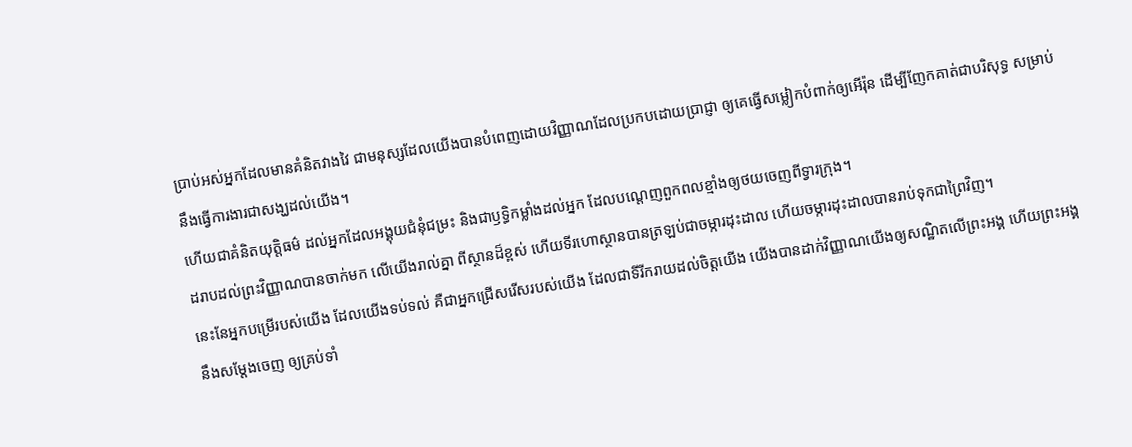ប្រាប់អស់អ្នកដែលមានគំនិតវាងវៃ ជាមនុស្សដែលយើងបានបំពេញដោយវិញ្ញាណដែលប្រកបដោយប្រាជ្ញា ឲ្យគេធ្វើសម្លៀកបំពាក់ឲ្យអើរ៉ុន ដើម្បីញែកគាត់ជាបរិសុទ្ធ សម្រាប់នឹងធ្វើការងារជាសង្ឃដល់យើង។
ហើយជាគំនិតយុត្តិធម៌ ដល់អ្នកដែលអង្គុយជំនុំជម្រះ និងជាឫទ្ធិកម្លាំងដល់អ្នក ដែលបណ្តេញពួកពលខ្មាំងឲ្យថយចេញពីទ្វារក្រុង។
ដរាបដល់ព្រះវិញ្ញាណបានចាក់មក លើយើងរាល់គ្នា ពីស្ថានដ៏ខ្ពស់ ហើយទីរហោស្ថានបានត្រឡប់ជាចម្ការដុះដាល ហើយចម្ការដុះដាលបានរាប់ទុកជាព្រៃវិញ។
នេះនែអ្នកបម្រើរបស់យើង ដែលយើងទប់ទល់ គឺជាអ្នកជ្រើសរើសរបស់យើង ដែលជាទីរីករាយដល់ចិត្តយើង យើងបានដាក់វិញ្ញាណយើងឲ្យសណ្ឋិតលើព្រះអង្គ ហើយព្រះអង្គនឹងសម្ដែងចេញ ឲ្យគ្រប់ទាំ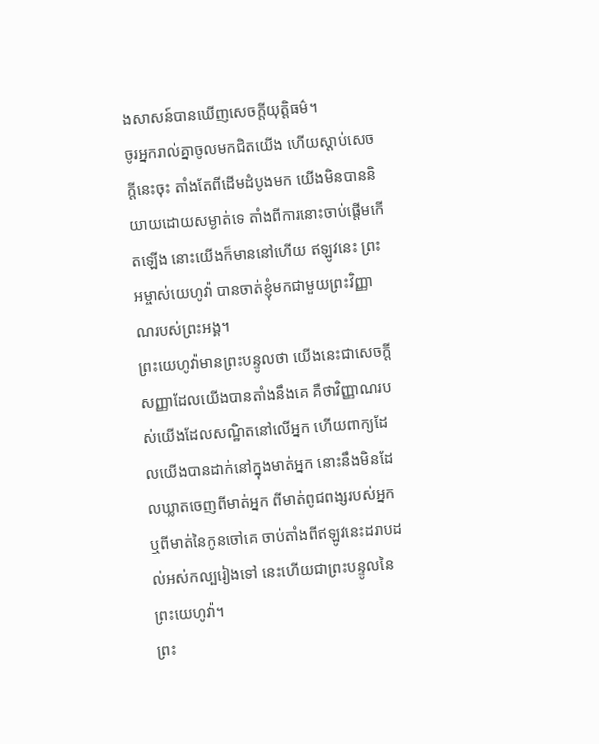ងសាសន៍បានឃើញសេចក្ដីយុត្តិធម៌។
ចូរអ្នករាល់គ្នាចូលមកជិតយើង ហើយស្តាប់សេចក្ដីនេះចុះ តាំងតែពីដើមដំបូងមក យើងមិនបាននិយាយដោយសម្ងាត់ទេ តាំងពីការនោះចាប់ផ្តើមកើតឡើង នោះយើងក៏មាននៅហើយ ឥឡូវនេះ ព្រះអម្ចាស់យេហូវ៉ា បានចាត់ខ្ញុំមកជាមួយព្រះវិញ្ញាណរបស់ព្រះអង្គ។
ព្រះយេហូវ៉ាមានព្រះបន្ទូលថា យើងនេះជាសេចក្ដីសញ្ញាដែលយើងបានតាំងនឹងគេ គឺថាវិញ្ញាណរបស់យើងដែលសណ្ឋិតនៅលើអ្នក ហើយពាក្យដែលយើងបានដាក់នៅក្នុងមាត់អ្នក នោះនឹងមិនដែលឃ្លាតចេញពីមាត់អ្នក ពីមាត់ពូជពង្សរបស់អ្នក ឬពីមាត់នៃកូនចៅគេ ចាប់តាំងពីឥឡូវនេះដរាបដល់អស់កល្បរៀងទៅ នេះហើយជាព្រះបន្ទូលនៃព្រះយេហូវ៉ា។
ព្រះ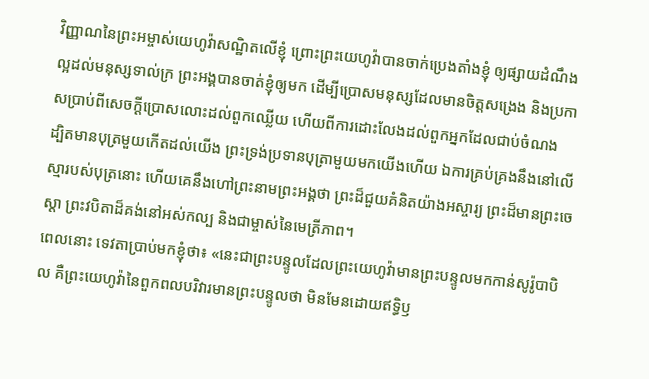វិញ្ញាណនៃព្រះអម្ចាស់យេហូវ៉ាសណ្ឋិតលើខ្ញុំ ព្រោះព្រះយេហូវ៉ាបានចាក់ប្រេងតាំងខ្ញុំ ឲ្យផ្សាយដំណឹងល្អដល់មនុស្សទាល់ក្រ ព្រះអង្គបានចាត់ខ្ញុំឲ្យមក ដើម្បីប្រោសមនុស្សដែលមានចិត្តសង្រេង និងប្រកាសប្រាប់ពីសេចក្ដីប្រោសលោះដល់ពួកឈ្លើយ ហើយពីការដោះលែងដល់ពួកអ្នកដែលជាប់ចំណង
ដ្បិតមានបុត្រមួយកើតដល់យើង ព្រះទ្រង់ប្រទានបុត្រាមួយមកយើងហើយ ឯការគ្រប់គ្រងនឹងនៅលើស្មារបស់បុត្រនោះ ហើយគេនឹងហៅព្រះនាមព្រះអង្គថា ព្រះដ៏ជួយគំនិតយ៉ាងអស្ចារ្យ ព្រះដ៏មានព្រះចេស្តា ព្រះវបិតាដ៏គង់នៅអស់កល្ប និងជាម្ចាស់នៃមេត្រីភាព។
ពេលនោះ ទេវតាប្រាប់មកខ្ញុំថា៖ «នេះជាព្រះបន្ទូលដែលព្រះយេហូវ៉ាមានព្រះបន្ទូលមកកាន់សូរ៉ូបាបិល គឺព្រះយេហូវ៉ានៃពួកពលបរិវារមានព្រះបន្ទូលថា មិនមែនដោយឥទ្ធិឫ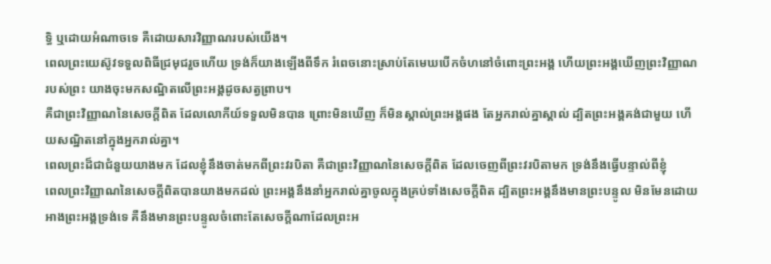ទ្ធិ ឬដោយអំណាចទេ គឺដោយសារវិញ្ញាណរបស់យើង។
ពេលព្រះយេស៊ូវទទួលពិធីជ្រមុជរួចហើយ ទ្រង់ក៏យាងឡើងពីទឹក រំពេចនោះស្រាប់តែមេឃបើកចំហនៅចំពោះព្រះអង្គ ហើយព្រះអង្គឃើញព្រះវិញ្ញាណរបស់ព្រះ យាងចុះមកសណ្ឋិតលើព្រះអង្គដូចសត្វព្រាប។
គឺជាព្រះវិញ្ញាណនៃសេចក្តីពិត ដែលលោកីយ៍ទទួលមិនបាន ព្រោះមិនឃើញ ក៏មិនស្គាល់ព្រះអង្គផង តែអ្នករាល់គ្នាស្គាល់ ដ្បិតព្រះអង្គគង់ជាមួយ ហើយសណ្ឋិតនៅក្នុងអ្នករាល់គ្នា។
ពេលព្រះដ៏ជាជំនួយយាងមក ដែលខ្ញុំនឹងចាត់មកពីព្រះវរបិតា គឺជាព្រះវិញ្ញាណនៃសេចក្តីពិត ដែលចេញពីព្រះវរបិតាមក ទ្រង់នឹងធ្វើបន្ទាល់ពីខ្ញុំ
ពេលព្រះវិញ្ញាណនៃសេចក្តីពិតបានយាងមកដល់ ព្រះអង្គនឹងនាំអ្នករាល់គ្នាចូលក្នុងគ្រប់ទាំងសេចក្តីពិត ដ្បិតព្រះអង្គនឹងមានព្រះបន្ទូល មិនមែនដោយអាងព្រះអង្គទ្រង់ទេ គឺនឹងមានព្រះបន្ទូលចំពោះតែសេចក្តីណាដែលព្រះអ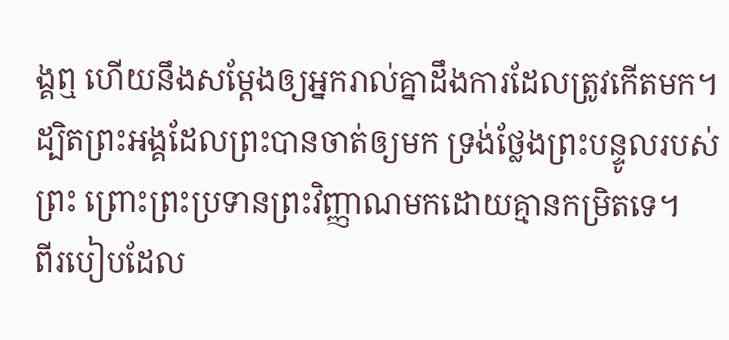ង្គឮ ហើយនឹងសម្តែងឲ្យអ្នករាល់គ្នាដឹងការដែលត្រូវកើតមក។
ដ្បិតព្រះអង្គដែលព្រះបានចាត់ឲ្យមក ទ្រង់ថ្លែងព្រះបន្ទូលរបស់ព្រះ ព្រោះព្រះប្រទានព្រះវិញ្ញាណមកដោយគ្មានកម្រិតទេ។
ពីរបៀបដែល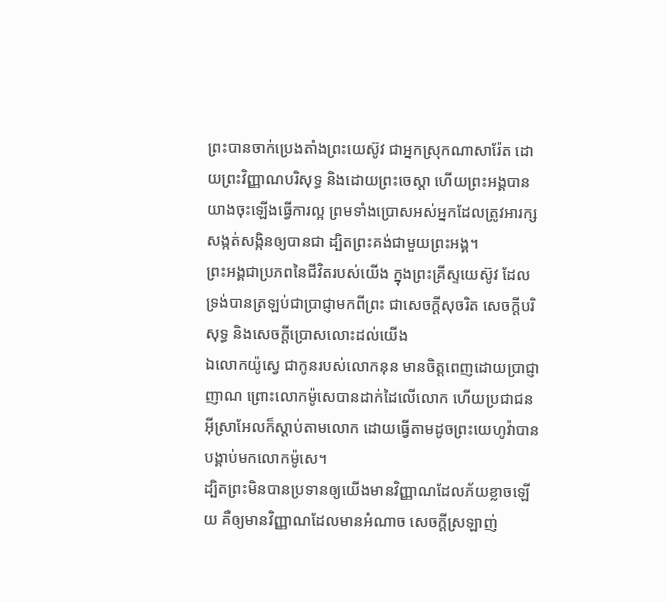ព្រះបានចាក់ប្រេងតាំងព្រះយេស៊ូវ ជាអ្នកស្រុកណាសារ៉ែត ដោយព្រះវិញ្ញាណបរិសុទ្ធ និងដោយព្រះចេស្តា ហើយព្រះអង្គបានយាងចុះឡើងធ្វើការល្អ ព្រមទាំងប្រោសអស់អ្នកដែលត្រូវអារក្សសង្កត់សង្កិនឲ្យបានជា ដ្បិតព្រះគង់ជាមួយព្រះអង្គ។
ព្រះអង្គជាប្រភពនៃជីវិតរបស់យើង ក្នុងព្រះគ្រីស្ទយេស៊ូវ ដែលទ្រង់បានត្រឡប់ជាប្រាជ្ញាមកពីព្រះ ជាសេចក្តីសុចរិត សេចក្តីបរិសុទ្ធ និងសេចក្តីប្រោសលោះដល់យើង
ឯលោកយ៉ូស្វេ ជាកូនរបស់លោកនុន មានចិត្តពេញដោយប្រាជ្ញាញាណ ព្រោះលោកម៉ូសេបានដាក់ដៃលើលោក ហើយប្រជាជនអ៊ីស្រាអែលក៏ស្តាប់តាមលោក ដោយធ្វើតាមដូចព្រះយេហូវ៉ាបានបង្គាប់មកលោកម៉ូសេ។
ដ្បិតព្រះមិនបានប្រទានឲ្យយើងមានវិញ្ញាណដែលភ័យខ្លាចឡើយ គឺឲ្យមានវិញ្ញាណដែលមានអំណាច សេចក្ដីស្រឡាញ់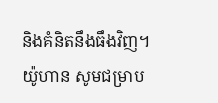និងគំនិតនឹងធឹងវិញ។
យ៉ូហាន សូមជម្រាប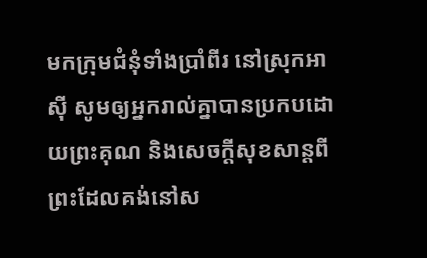មកក្រុមជំនុំទាំងប្រាំពីរ នៅស្រុកអាស៊ី សូមឲ្យអ្នករាល់គ្នាបានប្រកបដោយព្រះគុណ និងសេចក្ដីសុខសាន្តពីព្រះដែលគង់នៅស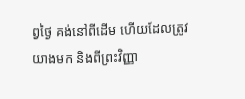ព្វថ្ងៃ គង់នៅពីដើម ហើយដែលត្រូវយាងមក និងពីព្រះវិញ្ញា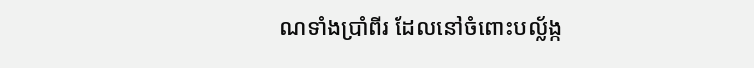ណទាំងប្រាំពីរ ដែលនៅចំពោះបល្ល័ង្ក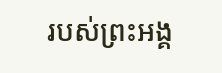របស់ព្រះអង្គ